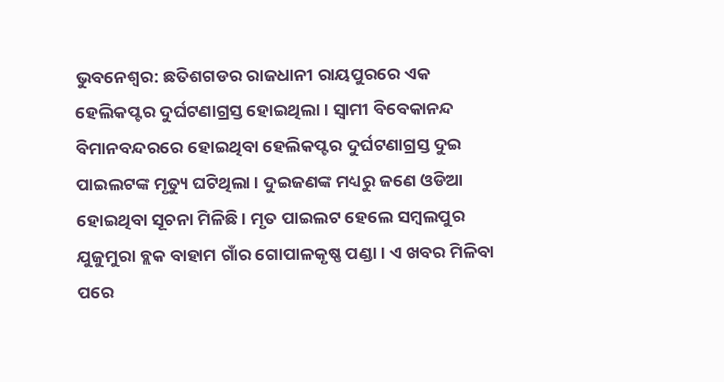ଭୁବନେଶ୍ବର: ଛତିଶଗଡର ରାଜଧାନୀ ରାୟପୁରରେ ଏକ ହେଲିକପ୍ଟର ଦୁର୍ଘଟଣାଗ୍ରସ୍ତ ହୋଇଥିଲା । ସ୍ବାମୀ ବିବେକାନନ୍ଦ ବିମାନବନ୍ଦରରେ ହୋଇଥିବା ହେଲିକପ୍ଟର ଦୁର୍ଘଟଣାଗ୍ରସ୍ତ ଦୁଇ ପାଇଲଟଙ୍କ ମୃତ୍ୟୁ ଘଟିଥିଲା । ଦୁଇଜଣଙ୍କ ମଧ୍ୟରୁ ଜଣେ ଓଡିଆ ହୋଇଥିବା ସୂଚନା ମିଳିଛି । ମୃତ ପାଇଲଟ ହେଲେ ସମ୍ବଲପୁର ଯୁଜୁମୁରା ବ୍ଲକ ବାହାମ ଗାଁର ଗୋପାଳକୃଷ୍ଣ ପଣ୍ଡା । ଏ ଖବର ମିଳିବା ପରେ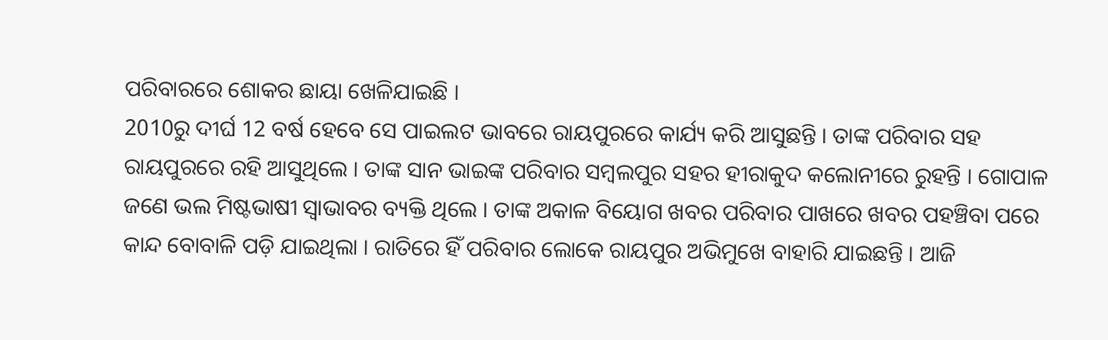ପରିବାରରେ ଶୋକର ଛାୟା ଖେଳିଯାଇଛି ।
2010ରୁ ଦୀର୍ଘ 12 ବର୍ଷ ହେବେ ସେ ପାଇଲଟ ଭାବରେ ରାୟପୁରରେ କାର୍ଯ୍ୟ କରି ଆସୁଛନ୍ତି । ତାଙ୍କ ପରିବାର ସହ ରାୟପୁରରେ ରହି ଆସୁଥିଲେ । ତାଙ୍କ ସାନ ଭାଇଙ୍କ ପରିବାର ସମ୍ବଲପୁର ସହର ହୀରାକୁଦ କଲୋନୀରେ ରୁହନ୍ତି । ଗୋପାଳ ଜଣେ ଭଲ ମିଷ୍ଟଭାଷୀ ସ୍ବାଭାବର ବ୍ୟକ୍ତି ଥିଲେ । ତାଙ୍କ ଅକାଳ ବିୟୋଗ ଖବର ପରିବାର ପାଖରେ ଖବର ପହଞ୍ଚିବା ପରେ କାନ୍ଦ ବୋବାଳି ପଡ଼ି ଯାଇଥିଲା । ରାତିରେ ହିଁ ପରିବାର ଲୋକେ ରାୟପୁର ଅଭିମୁଖେ ବାହାରି ଯାଇଛନ୍ତି । ଆଜି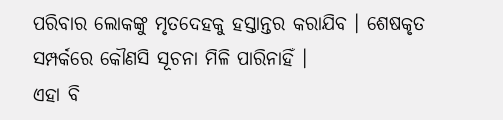ପରିବାର ଲୋକଙ୍କୁ ମୃତଦେହକୁ ହସ୍ତାନ୍ତର କରାଯିବ । ଶେଷକୃତ ସମ୍ପର୍କରେ କୌଣସି ସୂଚନା ମିଳି ପାରିନାହିଁ ।
ଏହା ବି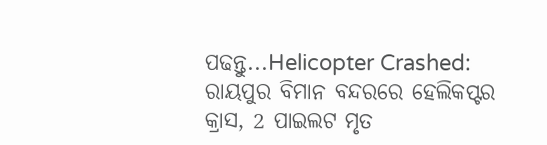ପଢନ୍ତୁ...Helicopter Crashed: ରାୟପୁର ବିମାନ ବନ୍ଦରରେ ହେଲିକପ୍ଟର କ୍ରାସ, 2 ପାଇଲଟ ମୃତ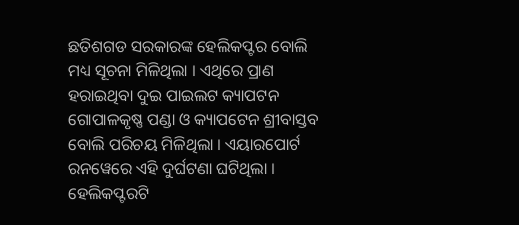ଛତିଶଗଡ ସରକାରଙ୍କ ହେଲିକପ୍ଟର ବୋଲି ମଧ୍ୟ ସୂଚନା ମିଳିଥିଲା । ଏଥିରେ ପ୍ରାଣ ହରାଇଥିବା ଦୁଇ ପାଇଲଟ କ୍ୟାପଟନ ଗୋପାଳକୃଷ୍ଣ ପଣ୍ଡା ଓ କ୍ୟାପଟେନ ଶ୍ରୀବାସ୍ତବ ବୋଲି ପରିଚୟ ମିଳିଥିଲା । ଏୟାରପୋର୍ଟ ରନୱେରେ ଏହି ଦୁର୍ଘଟଣା ଘଟିଥିଲା । ହେଲିକପ୍ଟରଟି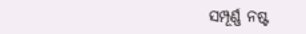ସମ୍ପୂର୍ଣ୍ଣ ନଷ୍ଟ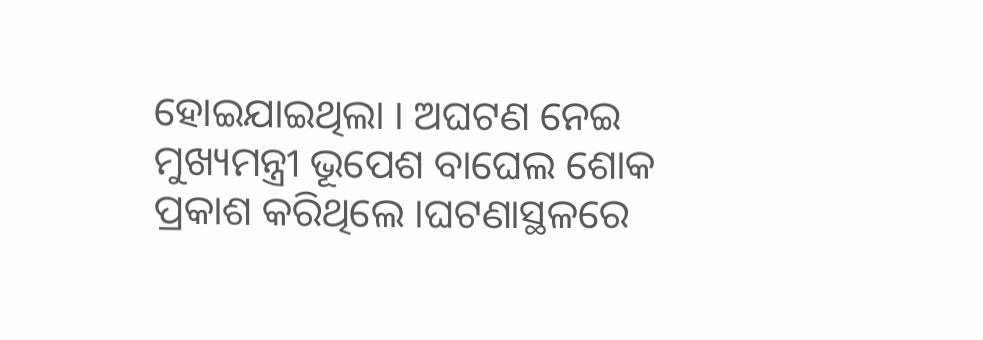ହୋଇଯାଇଥିଲା । ଅଘଟଣ ନେଇ ମୁଖ୍ୟମନ୍ତ୍ରୀ ଭୂପେଶ ବାଘେଲ ଶୋକ ପ୍ରକାଶ କରିଥିଲେ ।ଘଟଣାସ୍ଥଳରେ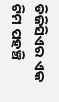ଡିଜିସିଏର ଏକ ଟିମ ପହଞ୍ଚି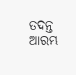ତଦନ୍ତ ଆରମ୍ଭ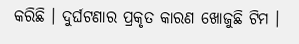କରିଛି । ଦୁର୍ଘଟଣାର ପ୍ରକୃତ କାରଣ ଖୋଜୁଛି ଟିମ ।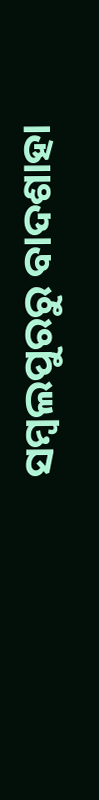ସମ୍ବଲପୁରରୁ ବାଦଶାହା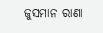ଜୁସମାନ ରାଣା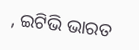, ଇଟିଭି ଭାରତ